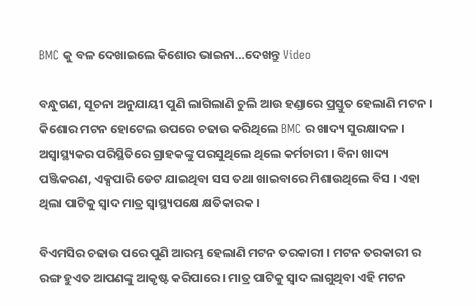BMC କୁ ବଳ ଦେଖାଇଲେ କିଶୋର ଭାଇନା…ଦେଖନ୍ତୁ Video

ବନ୍ଧୁଗଣ, ସୂଚନା ଅନୁଯାୟୀ ପୁଣି ଲାଗିଲାଣି ଚୁଲି ଆଉ ହଣ୍ଡାରେ ପ୍ରସ୍ତୁତ ହେଲାଣି ମଟନ । କିଶୋର ମଟନ ହୋଟେଲ ଉପରେ ଚଢାଉ କରିଥିଲେ BMC ର ଖାଦ୍ୟ ସୁରକ୍ଷାଦଳ । ଅସ୍ଵାସ୍ଥ୍ୟକର ପରିସ୍ଥିତିରେ ଗ୍ରାହକଙ୍କୁ ପରସୁଥିଲେ ଥିଲେ କର୍ମଚାରୀ । ବିନା ଖାଦ୍ୟ ପଞ୍ଜିକରଣ, ଏକ୍ସପାରି ଡେଟ ଯାଇଥିବା ସସ ତଥା ଖାଇବାରେ ମିଶାଉଥିଲେ ବିସ । ଏହା ଥିଲା ପାଟିକୁ ସ୍ଵାଦ ମାତ୍ର ସ୍ୱାସ୍ଥ୍ୟପକ୍ଷେ କ୍ଷତିକାରକ ।

ବିଏମସିର ଚଢାଉ ପରେ ପୁଣି ଆରମ୍ଭ ହେଲାଣି ମଟନ ତରକାରୀ । ମଟନ ତରକାରୀ ର ରଙ୍ଗ ହୁଏତ ଆପଣଙ୍କୁ ଆକୃଷ୍ଟ କରିପାରେ । ମାତ୍ର ପାଟିକୁ ସ୍ଵାଦ ଲାଗୁଥିବା ଏହି ମଟନ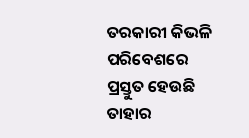ତରକାରୀ କିଭଳି ପରିବେଶରେ ପ୍ରସ୍ତୁତ ହେଉଛି ତାହାର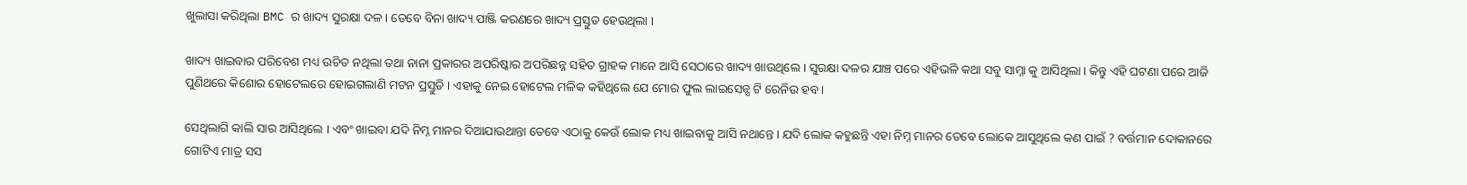ଖୁଲାସା କରିଥିଲା BMC ର ଖାଦ୍ୟ ସୁରକ୍ଷା ଦଳ । ତେବେ ବିନା ଖାଦ୍ୟ ପାଞ୍ଜି କରଣରେ ଖାଦ୍ୟ ପ୍ରସ୍ତୁତ ହେଉଥିଲା ।

ଖାଦ୍ୟ ଖାଇବାର ପରିବେଶ ମଧ୍ୟ ଉଚିତ ନଥିଲା ତଥା ନାନା ପ୍ରକାରର ଅପରିଷ୍କାର ଅପରିଛନ୍ନ ସହିତ ଗ୍ରାହକ ମାନେ ଆସି ସେଠାରେ ଖାଦ୍ୟ ଖାଉଥିଲେ । ସୁରକ୍ଷା ଦଳର ଯାଞ୍ଚ ପରେ ଏହିଭଳି କଥା ସବୁ ସାମ୍ନା କୁ ଆସିଥିଲା । କିନ୍ତୁ ଏହି ଘଟଣା ପରେ ଆଜି ପୁଣିଥରେ କିଶୋର ହୋଟେଲରେ ହୋଇଗଲାଣି ମଟନ ପ୍ରସ୍ତୁତି । ଏହାକୁ ନେଇ ହୋଟେଲ ମଳିକ କହିଥିଲେ ଯେ ମୋର ଫୁଲ ଲାଇସେନ୍ସ ଟି ରେନିଉ ହବ ।

ସେଥିଲାଗି କାଲି ସାର ଆସିଥିଲେ । ଏବଂ ଖାଇବା ଯଦି ନିମ୍ନ ମାନର ଦିଆଯାଉଥାନ୍ତା ତେବେ ଏଠାକୁ କେଉଁ ଲୋକ ମଧ୍ୟ ଖାଇବାକୁ ଆସି ନଥାନ୍ତେ । ଯଦି ଲୋକ କହୁଛନ୍ତି ଏହା ନିମ୍ନ ମାନର ତେବେ ଲୋକେ ଆସୁଥିଲେ କଣ ପାଇଁ ? ବର୍ତ୍ତମାନ ଦୋକାନରେ ଗୋଟିଏ ମାତ୍ର ସସ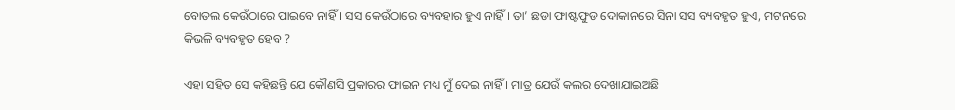ବୋତଲ କେଉଁଠାରେ ପାଇବେ ନାହିଁ । ସସ କେଉଁଠାରେ ବ୍ୟବହାର ହୁଏ ନାହିଁ । ତା’ ଛଡା ଫାଷ୍ଟଫୁଡ ଦୋକାନରେ ସିନା ସସ ବ୍ୟବହୃତ ହୁଏ, ମଟନରେ କିଭଳି ବ୍ୟବହୃତ ହେବ ?

ଏହା ସହିତ ସେ କହିଛନ୍ତି ଯେ କୌଣସି ପ୍ରକାରର ଫାଇନ ମଧ୍ୟ ମୁଁ ଦେଇ ନାହିଁ । ମାତ୍ର ଯେଉଁ କଲର ଦେଖାଯାଇଅଛି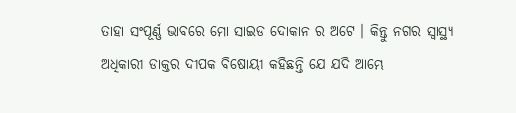ତାହା ସଂପୂର୍ଣ୍ଣ ଭାବରେ ମୋ ସାଇଡ ଦୋକାନ ର ଅଟେ । କିନ୍ତୁ ନଗର ସ୍ୱାସ୍ଥ୍ୟ ଅଧିକାରୀ ଡାକ୍ତର ଦୀପକ ବିଷୋୟୀ କହିଛନ୍ତି ଯେ ଯଦି ଆମ୍ଭେ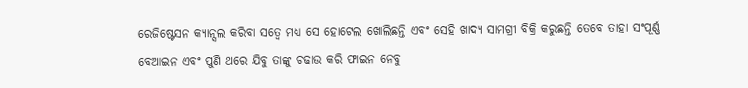ରେଜିଷ୍ଟେସନ କ୍ୟାନ୍ସଲ କରିବା ସତ୍ବେ ମଧ୍ୟ ସେ ହୋଟେଲ ଖୋଲିଛନ୍ତି ଏବଂ ସେହି ଖାଦ୍ୟ ସାମଗ୍ରୀ ବିକ୍ରି କରୁଛନ୍ତି ତେବେ ତାହା ସଂପୂର୍ଣ୍ଣ ବେଆଇନ ଏବଂ ପୁଣି ଥରେ ଯିବୁ ତାଙ୍କୁ ଚଢାଉ କରି ଫାଇନ ନେବୁ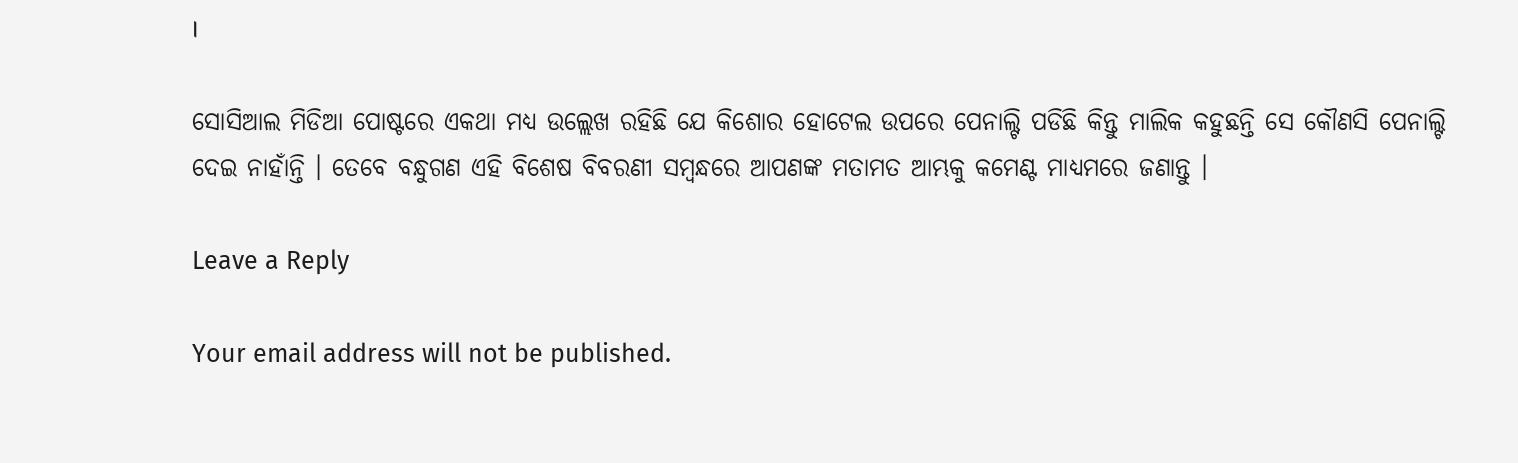।

ସୋସିଆଲ ମିଡିଆ ପୋଷ୍ଟରେ ଏକଥା ମଧ୍ୟ ଉଲ୍ଲେଖ ରହିଛି ଯେ କିଶୋର ହୋଟେଲ ଉପରେ ପେନାଲ୍ଟି ପଡିଛି କିନ୍ତୁ ମାଲିକ କହୁଛନ୍ତି ସେ କୌଣସି ପେନାଲ୍ଟି ଦେଇ ନାହାଁନ୍ତି । ତେବେ ବନ୍ଧୁଗଣ ଏହି ବିଶେଷ ବିବରଣୀ ସମ୍ବନ୍ଧରେ ଆପଣଙ୍କ ମତାମତ ଆମ୍ଭକୁ କମେଣ୍ଟ ମାଧ୍ୟମରେ ଜଣାନ୍ତୁ ।

Leave a Reply

Your email address will not be published.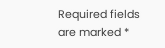Required fields are marked *